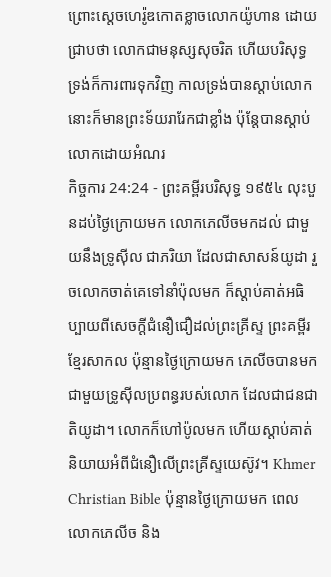ព្រោះស្តេចហេរ៉ូឌកោតខ្លាចលោកយ៉ូហាន ដោយជ្រាបថា លោកជាមនុស្សសុចរិត ហើយបរិសុទ្ធ ទ្រង់ក៏ការពារទុកវិញ កាលទ្រង់បានស្តាប់លោក នោះក៏មានព្រះទ័យរារែកជាខ្លាំង ប៉ុន្តែបានស្តាប់លោកដោយអំណរ
កិច្ចការ 24:24 - ព្រះគម្ពីរបរិសុទ្ធ ១៩៥៤ លុះបួនដប់ថ្ងៃក្រោយមក លោកភេលីចមកដល់ ជាមួយនឹងទ្រូស៊ីល ជាភរិយា ដែលជាសាសន៍យូដា រួចលោកចាត់គេទៅនាំប៉ុលមក ក៏ស្តាប់គាត់អធិប្បាយពីសេចក្ដីជំនឿជឿដល់ព្រះគ្រីស្ទ ព្រះគម្ពីរខ្មែរសាកល ប៉ុន្មានថ្ងៃក្រោយមក ភេលីចបានមកជាមួយទ្រូស៊ីលប្រពន្ធរបស់លោក ដែលជាជនជាតិយូដា។ លោកក៏ហៅប៉ូលមក ហើយស្ដាប់គាត់និយាយអំពីជំនឿលើព្រះគ្រីស្ទយេស៊ូវ។ Khmer Christian Bible ប៉ុន្មានថ្ងៃក្រោយមក ពេលលោកភេលីច និង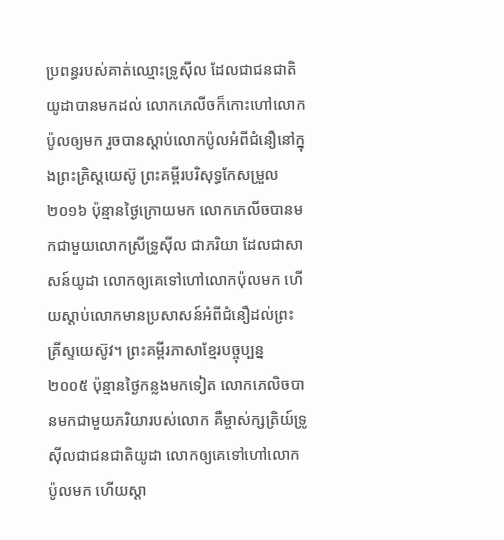ប្រពន្ធរបស់គាត់ឈ្មោះទ្រូស៊ីល ដែលជាជនជាតិយូដាបានមកដល់ លោកភេលីចក៏កោះហៅលោកប៉ូលឲ្យមក រួចបានស្ដាប់លោកប៉ូលអំពីជំនឿនៅក្នុងព្រះគ្រិស្ដយេស៊ូ ព្រះគម្ពីរបរិសុទ្ធកែសម្រួល ២០១៦ ប៉ុន្មានថ្ងៃក្រោយមក លោកភេលីចបានមកជាមួយលោកស្រីទ្រូស៊ីល ជាភរិយា ដែលជាសាសន៍យូដា លោកឲ្យគេទៅហៅលោកប៉ុលមក ហើយស្តាប់លោកមានប្រសាសន៍អំពីជំនឿដល់ព្រះគ្រីស្ទយេស៊ូវ។ ព្រះគម្ពីរភាសាខ្មែរបច្ចុប្បន្ន ២០០៥ ប៉ុន្មានថ្ងៃកន្លងមកទៀត លោកភេលិចបានមកជាមួយភរិយារបស់លោក គឺម្ចាស់ក្សត្រិយ៍ទ្រូស៊ីលជាជនជាតិយូដា លោកឲ្យគេទៅហៅលោកប៉ូលមក ហើយស្ដា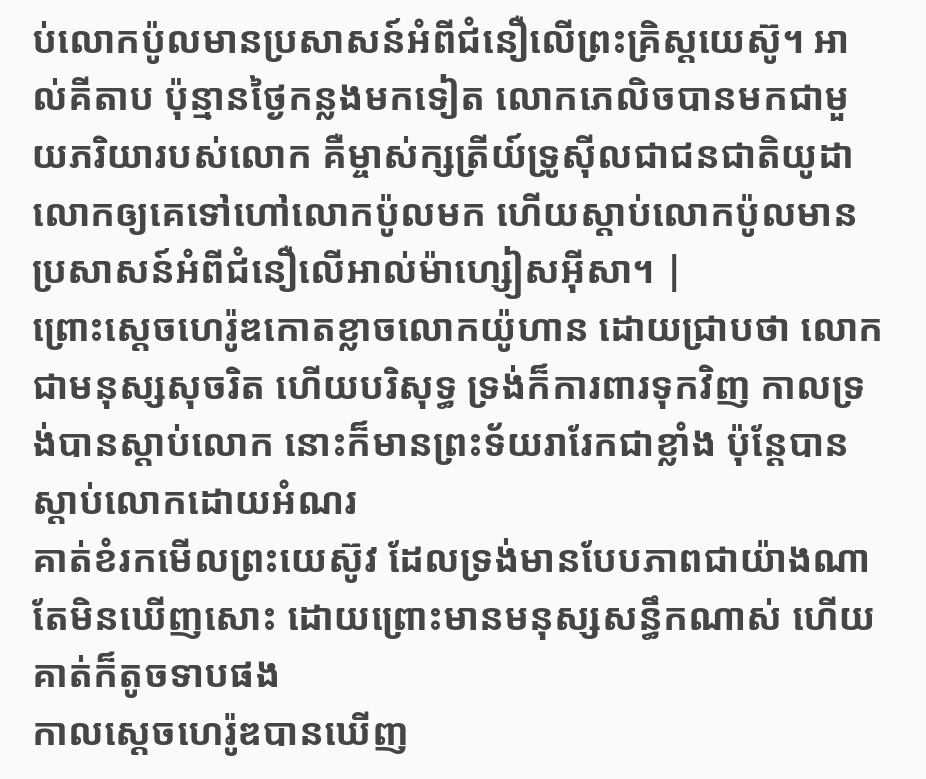ប់លោកប៉ូលមានប្រសាសន៍អំពីជំនឿលើព្រះគ្រិស្តយេស៊ូ។ អាល់គីតាប ប៉ុន្មានថ្ងៃកន្លងមកទៀត លោកភេលិចបានមកជាមួយភរិយារបស់លោក គឺម្ចាស់ក្សត្រីយ៍ទ្រូស៊ីលជាជនជាតិយូដា លោកឲ្យគេទៅហៅលោកប៉ូលមក ហើយស្ដាប់លោកប៉ូលមានប្រសាសន៍អំពីជំនឿលើអាល់ម៉ាហ្សៀសអ៊ីសា។ |
ព្រោះស្តេចហេរ៉ូឌកោតខ្លាចលោកយ៉ូហាន ដោយជ្រាបថា លោកជាមនុស្សសុចរិត ហើយបរិសុទ្ធ ទ្រង់ក៏ការពារទុកវិញ កាលទ្រង់បានស្តាប់លោក នោះក៏មានព្រះទ័យរារែកជាខ្លាំង ប៉ុន្តែបានស្តាប់លោកដោយអំណរ
គាត់ខំរកមើលព្រះយេស៊ូវ ដែលទ្រង់មានបែបភាពជាយ៉ាងណា តែមិនឃើញសោះ ដោយព្រោះមានមនុស្សសន្ធឹកណាស់ ហើយគាត់ក៏តូចទាបផង
កាលស្តេចហេរ៉ូឌបានឃើញ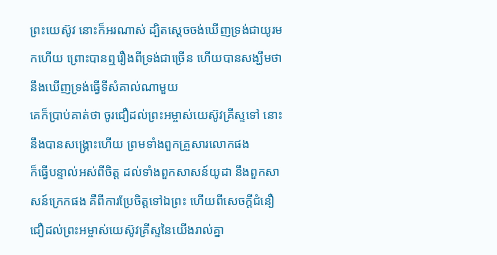ព្រះយេស៊ូវ នោះក៏អរណាស់ ដ្បិតស្តេចចង់ឃើញទ្រង់ជាយូរមកហើយ ព្រោះបានឮរឿងពីទ្រង់ជាច្រើន ហើយបានសង្ឃឹមថា នឹងឃើញទ្រង់ធ្វើទីសំគាល់ណាមួយ
គេក៏ប្រាប់គាត់ថា ចូរជឿដល់ព្រះអម្ចាស់យេស៊ូវគ្រីស្ទទៅ នោះនឹងបានសង្គ្រោះហើយ ព្រមទាំងពួកគ្រួសារលោកផង
ក៏ធ្វើបន្ទាល់អស់ពីចិត្ត ដល់ទាំងពួកសាសន៍យូដា នឹងពួកសាសន៍ក្រេកផង គឺពីការប្រែចិត្តទៅឯព្រះ ហើយពីសេចក្ដីជំនឿជឿដល់ព្រះអម្ចាស់យេស៊ូវគ្រីស្ទនៃយើងរាល់គ្នា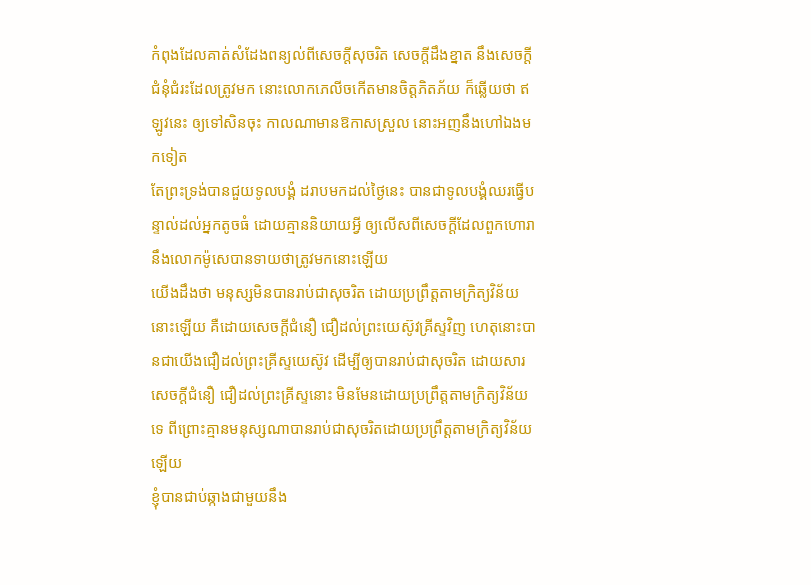កំពុងដែលគាត់សំដែងពន្យល់ពីសេចក្ដីសុចរិត សេចក្ដីដឹងខ្នាត នឹងសេចក្ដីជំនុំជំរះដែលត្រូវមក នោះលោកភេលីចកើតមានចិត្តភិតភ័យ ក៏ឆ្លើយថា ឥឡូវនេះ ឲ្យទៅសិនចុះ កាលណាមានឱកាសស្រួល នោះអញនឹងហៅឯងមកទៀត
តែព្រះទ្រង់បានជួយទូលបង្គំ ដរាបមកដល់ថ្ងៃនេះ បានជាទូលបង្គំឈរធ្វើបន្ទាល់ដល់អ្នកតូចធំ ដោយគ្មាននិយាយអ្វី ឲ្យលើសពីសេចក្ដីដែលពួកហោរា នឹងលោកម៉ូសេបានទាយថាត្រូវមកនោះឡើយ
យើងដឹងថា មនុស្សមិនបានរាប់ជាសុចរិត ដោយប្រព្រឹត្តតាមក្រិត្យវិន័យនោះឡើយ គឺដោយសេចក្ដីជំនឿ ជឿដល់ព្រះយេស៊ូវគ្រីស្ទវិញ ហេតុនោះបានជាយើងជឿដល់ព្រះគ្រីស្ទយេស៊ូវ ដើម្បីឲ្យបានរាប់ជាសុចរិត ដោយសារសេចក្ដីជំនឿ ជឿដល់ព្រះគ្រីស្ទនោះ មិនមែនដោយប្រព្រឹត្តតាមក្រិត្យវិន័យទេ ពីព្រោះគ្មានមនុស្សណាបានរាប់ជាសុចរិតដោយប្រព្រឹត្តតាមក្រិត្យវិន័យឡើយ
ខ្ញុំបានជាប់ឆ្កាងជាមួយនឹង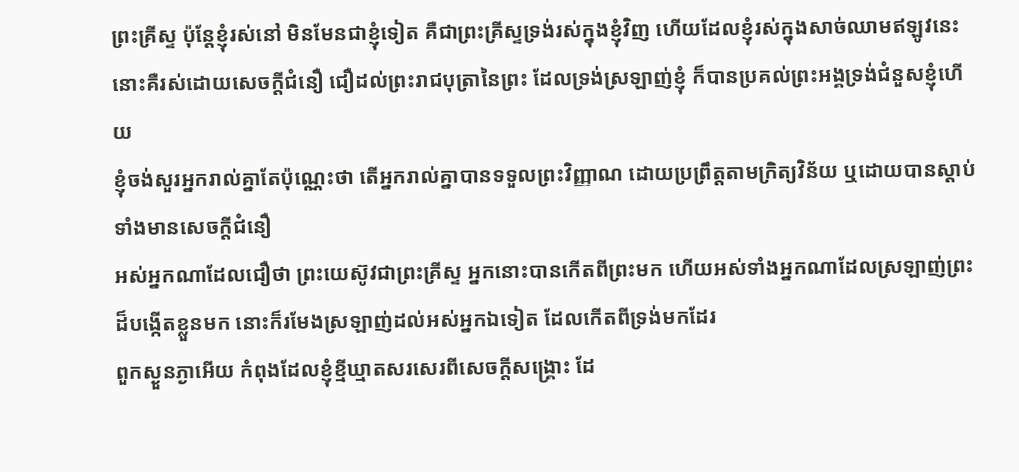ព្រះគ្រីស្ទ ប៉ុន្តែខ្ញុំរស់នៅ មិនមែនជាខ្ញុំទៀត គឺជាព្រះគ្រីស្ទទ្រង់រស់ក្នុងខ្ញុំវិញ ហើយដែលខ្ញុំរស់ក្នុងសាច់ឈាមឥឡូវនេះ នោះគឺរស់ដោយសេចក្ដីជំនឿ ជឿដល់ព្រះរាជបុត្រានៃព្រះ ដែលទ្រង់ស្រឡាញ់ខ្ញុំ ក៏បានប្រគល់ព្រះអង្គទ្រង់ជំនួសខ្ញុំហើយ
ខ្ញុំចង់សួរអ្នករាល់គ្នាតែប៉ុណ្ណេះថា តើអ្នករាល់គ្នាបានទទួលព្រះវិញ្ញាណ ដោយប្រព្រឹត្តតាមក្រិត្យវិន័យ ឬដោយបានស្តាប់ ទាំងមានសេចក្ដីជំនឿ
អស់អ្នកណាដែលជឿថា ព្រះយេស៊ូវជាព្រះគ្រីស្ទ អ្នកនោះបានកើតពីព្រះមក ហើយអស់ទាំងអ្នកណាដែលស្រឡាញ់ព្រះដ៏បង្កើតខ្លួនមក នោះក៏រមែងស្រឡាញ់ដល់អស់អ្នកឯទៀត ដែលកើតពីទ្រង់មកដែរ
ពួកស្ងួនភ្ងាអើយ កំពុងដែលខ្ញុំខ្មីឃ្មាតសរសេរពីសេចក្ដីសង្គ្រោះ ដែ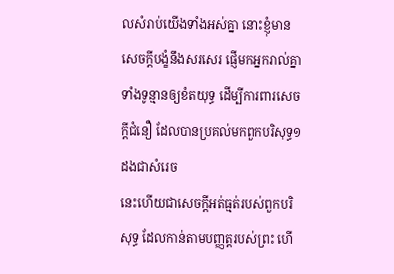លសំរាប់យើងទាំងអស់គ្នា នោះខ្ញុំមានសេចក្ដីបង្ខំនឹងសរសេរ ផ្ញើមកអ្នករាល់គ្នា ទាំងទូន្មានឲ្យខំតយុទ្ធ ដើម្បីការពារសេចក្ដីជំនឿ ដែលបានប្រគល់មកពួកបរិសុទ្ធ១ដងជាសំរេច
នេះហើយជាសេចក្ដីអត់ធ្មត់របស់ពួកបរិសុទ្ធ ដែលកាន់តាមបញ្ញត្តរបស់ព្រះ ហើ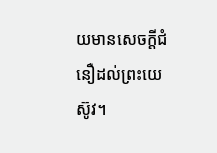យមានសេចក្ដីជំនឿដល់ព្រះយេស៊ូវ។